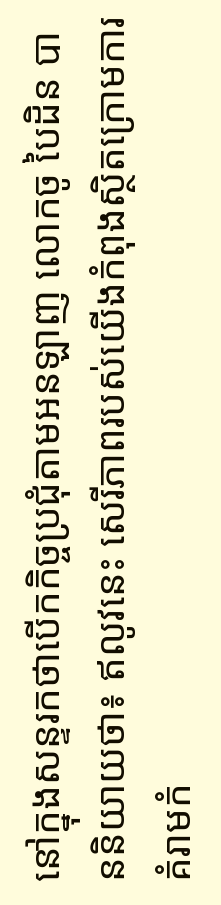នៅក្នុងសន្ទរកថាបើកកិច្ចប្រជុំតាមអនឡាញ លោកចូ បៃដិន បាននិយាយថា៖ ឥលូវនេះ សេរីភាពរបស់យើងកំពុងស្ថិតក្រោមការគំរាមកំ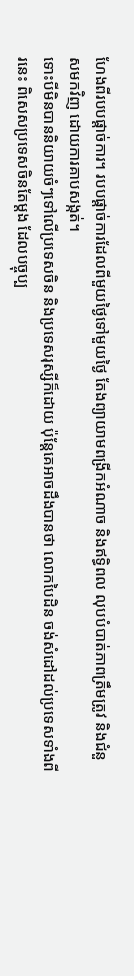ហែងពីរបបផ្តាច់ការ។ របបផ្តាច់ការដែលពីមួយថ្ងៃទៅមួយថ្ងៃ តែងព្យាយាមពង្រីកអំណាច និងឥទ្ធិពល លុបបំបាត់ភាពត្រឹមត្រូវ និងជំនួសមកវិញ ដោយការគាបសង្កត់។
ទោះបីមិនបាននិយាយចំៗទៅលើប្រទេសចិន និងប្រទេសរុស្សីក៏ដោយ ប៉ុន្តែគេអាចដឹងបានថា លោកបៃដិន ចង់សំដៅដល់ប្រទេសទាំងពីរនេះ ពិសេសប្រទេសចិនតែម្តង ដែលបច្ចុប្ប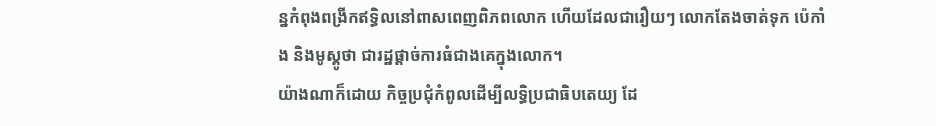ន្នកំពុងពង្រីកឥទ្ធិលនៅពាសពេញពិភពលោក ហើយដែលជារឿយៗ លោកតែងចាត់ទុក ប៉េកាំង និងមូស្គូថា ជារដ្ឋផ្តាច់ការធំជាងគេក្នុងលោក។
យ៉ាងណាក៏ដោយ កិច្ចប្រជុំកំពូលដើម្បីលទ្ធិប្រជាធិបតេយ្យ ដែ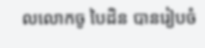លលោកចូ បៃដិន បានរៀបចំ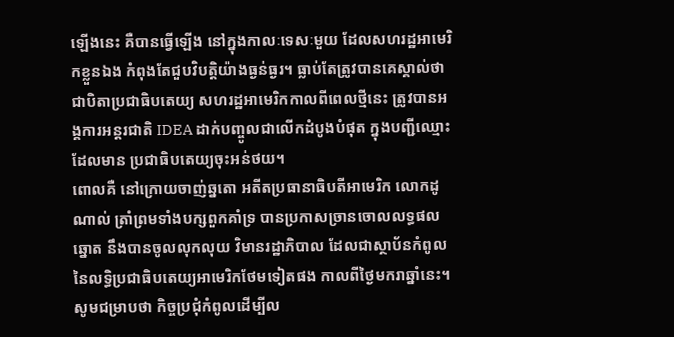ឡើងនេះ គឺបានធ្វើឡើង នៅក្នុងកាលៈទេសៈមួយ ដែលសហរដ្ឋអាមេរិកខ្លួនឯង កំពុងតែជួបវិបត្តិយ៉ាងធ្ងន់ធ្ងរ។ ធ្លាប់តែត្រូវបានគេស្គាល់ថា ជាបិតាប្រជាធិបតេយ្យ សហរដ្ឋអាមេរិកកាលពីពេលថ្មីនេះ ត្រូវបានអង្គការអន្តរជាតិ IDEA ដាក់បញ្ចូលជាលើកដំបូងបំផុត ក្នុងបញ្ជីឈ្មោះដែលមាន ប្រជាធិបតេយ្យចុះអន់ថយ។
ពោលគឺ នៅក្រោយចាញ់ឆ្នតោ អតីតប្រធានាធិបតីអាមេរិក លោកដូណាល់ ត្រាំព្រមទាំងបក្សពួកគាំទ្រ បានប្រកាសច្រានចោលលទ្ធផលឆ្នោត នឹងបានចូលលុកលុយ វិមានរដ្ឋាភិបាល ដែលជាស្ថាប័នកំពូល នៃលទ្ធិប្រជាធិបតេយ្យអាមេរិកថែមទៀតផង កាលពីថ្ងៃមករាឆ្នាំនេះ។
សូមជម្រាបថា កិច្ចប្រជុំកំពូលដើម្បីល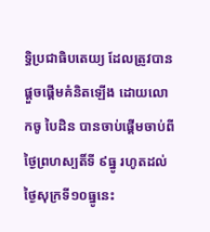ទ្ធិប្រជាធិបតេយ្យ ដែលត្រូវបានផ្តួចផ្តើមគំនិតឡើង ដោយលោកចូ បៃដិន បានចាប់ផ្តើមចាប់ពីថ្ងៃព្រហស្បតិ៍ទី ៩ធ្នូ រហូតដល់ថ្ងៃសុក្រទី១០ធ្នូនេះ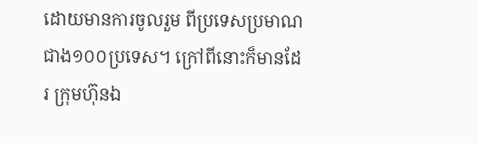ដោយមានការចូលរួម ពីប្រទេសប្រមាណជាង១០០ប្រទេស។ ក្រៅពីនោះក៏មានដែរ ក្រុមហ៊ុនឯ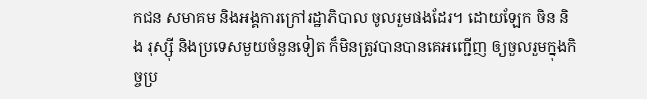កជន សមាគម និងអង្គការក្រៅរដ្ឋាភិបាល ចូលរួមផងដែរ។ ដោយឡែក ចិន និង រុស្ស៊ី និងប្រទេសមួយចំនួនទៀត ក៏មិនត្រូវបានបានគេអញ្ជើញ ឲ្យចួលរួមក្នុងកិច្ចប្រ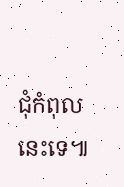ជុំកំពុលនេះទេ៕